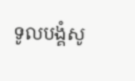ទូលបង្គំសូ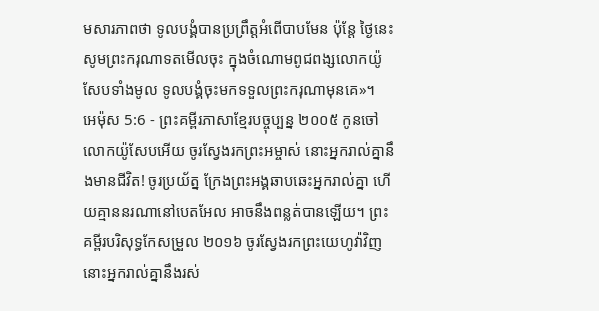មសារភាពថា ទូលបង្គំបានប្រព្រឹត្តអំពើបាបមែន ប៉ុន្តែ ថ្ងៃនេះ សូមព្រះករុណាទតមើលចុះ ក្នុងចំណោមពូជពង្សលោកយ៉ូសែបទាំងមូល ទូលបង្គំចុះមកទទួលព្រះករុណាមុនគេ»។
អេម៉ុស 5:6 - ព្រះគម្ពីរភាសាខ្មែរបច្ចុប្បន្ន ២០០៥ កូនចៅលោកយ៉ូសែបអើយ ចូរស្វែងរកព្រះអម្ចាស់ នោះអ្នករាល់គ្នានឹងមានជីវិត! ចូរប្រយ័ត្ន ក្រែងព្រះអង្គឆាបឆេះអ្នករាល់គ្នា ហើយគ្មាននរណានៅបេតអែល អាចនឹងពន្លត់បានឡើយ។ ព្រះគម្ពីរបរិសុទ្ធកែសម្រួល ២០១៦ ចូរស្វែងរកព្រះយេហូវ៉ាវិញ នោះអ្នករាល់គ្នានឹងរស់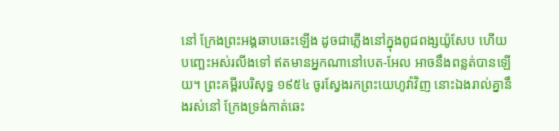នៅ ក្រែងព្រះអង្គឆាបឆេះឡើង ដូចជាភ្លើងនៅក្នុងពូជពង្សយ៉ូសែប ហើយបញ្ឆេះអស់រលីងទៅ ឥតមានអ្នកណានៅបេត-អែល អាចនឹងពន្លត់បានឡើយ។ ព្រះគម្ពីរបរិសុទ្ធ ១៩៥៤ ចូរស្វែងរកព្រះយេហូវ៉ាវិញ នោះឯងរាល់គ្នានឹងរស់នៅ ក្រែងទ្រង់កាត់ឆេះ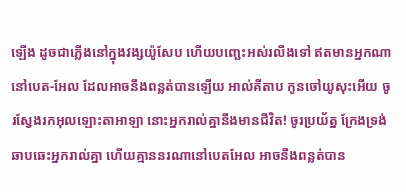ឡើង ដូចជាភ្លើងនៅក្នុងវង្សយ៉ូសែប ហើយបញ្ឆេះអស់រលីងទៅ ឥតមានអ្នកណានៅបេត-អែល ដែលអាចនឹងពន្លត់បានឡើយ អាល់គីតាប កូនចៅយូសុះអើយ ចូរស្វែងរកអុលឡោះតាអាឡា នោះអ្នករាល់គ្នានឹងមានជីវិត! ចូរប្រយ័ត្ន ក្រែងទ្រង់ឆាបឆេះអ្នករាល់គ្នា ហើយគ្មាននរណានៅបេតអែល អាចនឹងពន្លត់បាន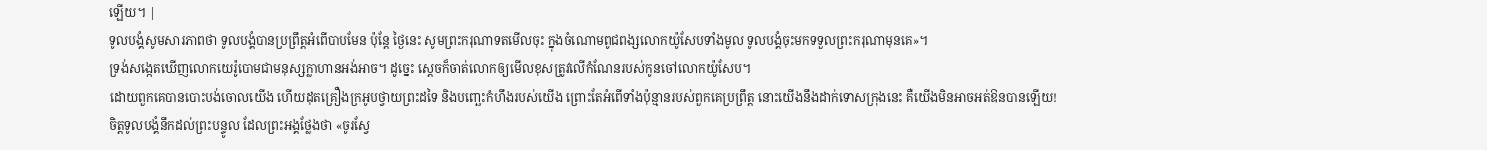ឡើយ។ |
ទូលបង្គំសូមសារភាពថា ទូលបង្គំបានប្រព្រឹត្តអំពើបាបមែន ប៉ុន្តែ ថ្ងៃនេះ សូមព្រះករុណាទតមើលចុះ ក្នុងចំណោមពូជពង្សលោកយ៉ូសែបទាំងមូល ទូលបង្គំចុះមកទទួលព្រះករុណាមុនគេ»។
ទ្រង់សង្កេតឃើញលោកយេរ៉ូបោមជាមនុស្សក្លាហានអង់អាច។ ដូច្នេះ ស្ដេចក៏ចាត់លោកឲ្យមើលខុសត្រូវលើកំណែនរបស់កូនចៅលោកយ៉ូសែប។
ដោយពួកគេបានបោះបង់ចោលយើង ហើយដុតគ្រឿងក្រអូបថ្វាយព្រះដទៃ និងបញ្ឆេះកំហឹងរបស់យើង ព្រោះតែអំពើទាំងប៉ុន្មានរបស់ពួកគេប្រព្រឹត្ត នោះយើងនឹងដាក់ទោសក្រុងនេះ គឺយើងមិនអាចអត់ឱនបានឡើយ!
ចិត្តទូលបង្គំនឹកដល់ព្រះបន្ទូល ដែលព្រះអង្គថ្លែងថា «ចូរស្វែ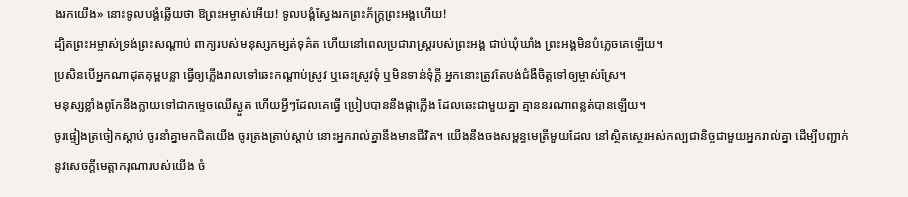ងរកយើង» នោះទូលបង្គំឆ្លើយថា ឱព្រះអម្ចាស់អើយ! ទូលបង្គំស្វែងរកព្រះភ័ក្ត្រព្រះអង្គហើយ!
ដ្បិតព្រះអម្ចាស់ទ្រង់ព្រះសណ្ដាប់ ពាក្យរបស់មនុស្សកម្សត់ទុគ៌ត ហើយនៅពេលប្រជារាស្ត្ររបស់ព្រះអង្គ ជាប់ឃុំឃាំង ព្រះអង្គមិនបំភ្លេចគេឡើយ។
ប្រសិនបើអ្នកណាដុតគុម្ពបន្លា ធ្វើឲ្យភ្លើងរាលទៅឆេះកណ្ដាប់ស្រូវ ឬឆេះស្រូវទុំ ឬមិនទាន់ទុំក្ដី អ្នកនោះត្រូវតែបង់ជំងឺចិត្តទៅឲ្យម្ចាស់ស្រែ។
មនុស្សខ្លាំងពូកែនឹងក្លាយទៅជាកម្ទេចឈើស្ងួត ហើយអ្វីៗដែលគេធ្វើ ប្រៀបបាននឹងផ្កាភ្លើង ដែលឆេះជាមួយគ្នា គ្មាននរណាពន្លត់បានឡើយ។
ចូរផ្ទៀងត្រចៀកស្ដាប់ ចូរនាំគ្នាមកជិតយើង ចូរត្រងត្រាប់ស្ដាប់ នោះអ្នករាល់គ្នានឹងមានជីវិត។ យើងនឹងចងសម្ពន្ធមេត្រីមួយដែល នៅស្ថិតស្ថេរអស់កល្បជានិច្ចជាមួយអ្នករាល់គ្នា ដើម្បីបញ្ជាក់នូវសេចក្ដីមេត្តាករុណារបស់យើង ចំ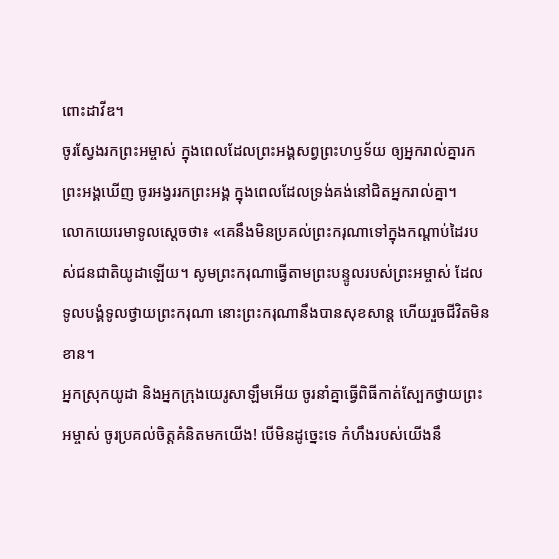ពោះដាវីឌ។
ចូរស្វែងរកព្រះអម្ចាស់ ក្នុងពេលដែលព្រះអង្គសព្វព្រះហឫទ័យ ឲ្យអ្នករាល់គ្នារកព្រះអង្គឃើញ ចូរអង្វររកព្រះអង្គ ក្នុងពេលដែលទ្រង់គង់នៅជិតអ្នករាល់គ្នា។
លោកយេរេមាទូលស្ដេចថា៖ «គេនឹងមិនប្រគល់ព្រះករុណាទៅក្នុងកណ្ដាប់ដៃរបស់ជនជាតិយូដាឡើយ។ សូមព្រះករុណាធ្វើតាមព្រះបន្ទូលរបស់ព្រះអម្ចាស់ ដែលទូលបង្គំទូលថ្វាយព្រះករុណា នោះព្រះករុណានឹងបានសុខសាន្ត ហើយរួចជីវិតមិនខាន។
អ្នកស្រុកយូដា និងអ្នកក្រុងយេរូសាឡឹមអើយ ចូរនាំគ្នាធ្វើពិធីកាត់ស្បែកថ្វាយព្រះអម្ចាស់ ចូរប្រគល់ចិត្តគំនិតមកយើង! បើមិនដូច្នេះទេ កំហឹងរបស់យើងនឹ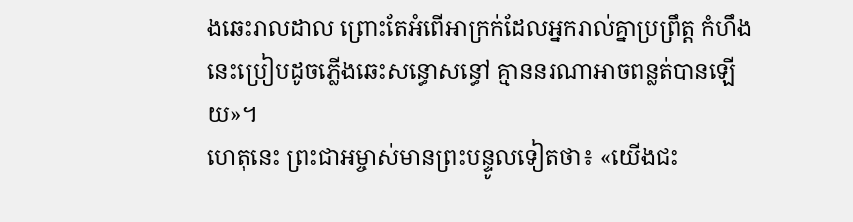ងឆេះរាលដាល ព្រោះតែអំពើអាក្រក់ដែលអ្នករាល់គ្នាប្រព្រឹត្ត កំហឹងនេះប្រៀបដូចភ្លើងឆេះសន្ធោសន្ធៅ គ្មាននរណាអាចពន្លត់បានឡើយ»។
ហេតុនេះ ព្រះជាអម្ចាស់មានព្រះបន្ទូលទៀតថា៖ «យើងជះ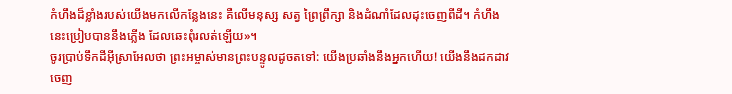កំហឹងដ៏ខ្លាំងរបស់យើងមកលើកន្លែងនេះ គឺលើមនុស្ស សត្វ ព្រៃព្រឹក្សា និងដំណាំដែលដុះចេញពីដី។ កំហឹងនេះប្រៀបបាននឹងភ្លើង ដែលឆេះពុំរលត់ឡើយ»។
ចូរប្រាប់ទឹកដីអ៊ីស្រាអែលថា ព្រះអម្ចាស់មានព្រះបន្ទូលដូចតទៅ: យើងប្រឆាំងនឹងអ្នកហើយ! យើងនឹងដកដាវចេញ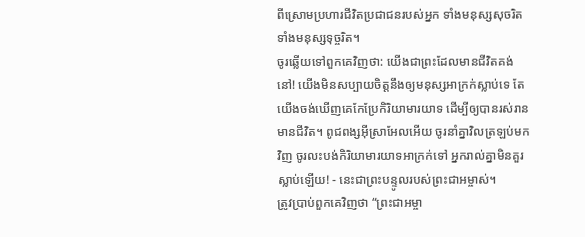ពីស្រោមប្រហារជីវិតប្រជាជនរបស់អ្នក ទាំងមនុស្សសុចរិត ទាំងមនុស្សទុច្ចរិត។
ចូរឆ្លើយទៅពួកគេវិញថា: យើងជាព្រះដែលមានជីវិតគង់នៅ! យើងមិនសប្បាយចិត្តនឹងឲ្យមនុស្សអាក្រក់ស្លាប់ទេ តែយើងចង់ឃើញគេកែប្រែកិរិយាមារយាទ ដើម្បីឲ្យបានរស់រានមានជីវិត។ ពូជពង្សអ៊ីស្រាអែលអើយ ចូរនាំគ្នាវិលត្រឡប់មកវិញ ចូរលះបង់កិរិយាមារយាទអាក្រក់ទៅ អ្នករាល់គ្នាមិនគួរស្លាប់ឡើយ! - នេះជាព្រះបន្ទូលរបស់ព្រះជាអម្ចាស់។
ត្រូវប្រាប់ពួកគេវិញថា “ព្រះជាអម្ចា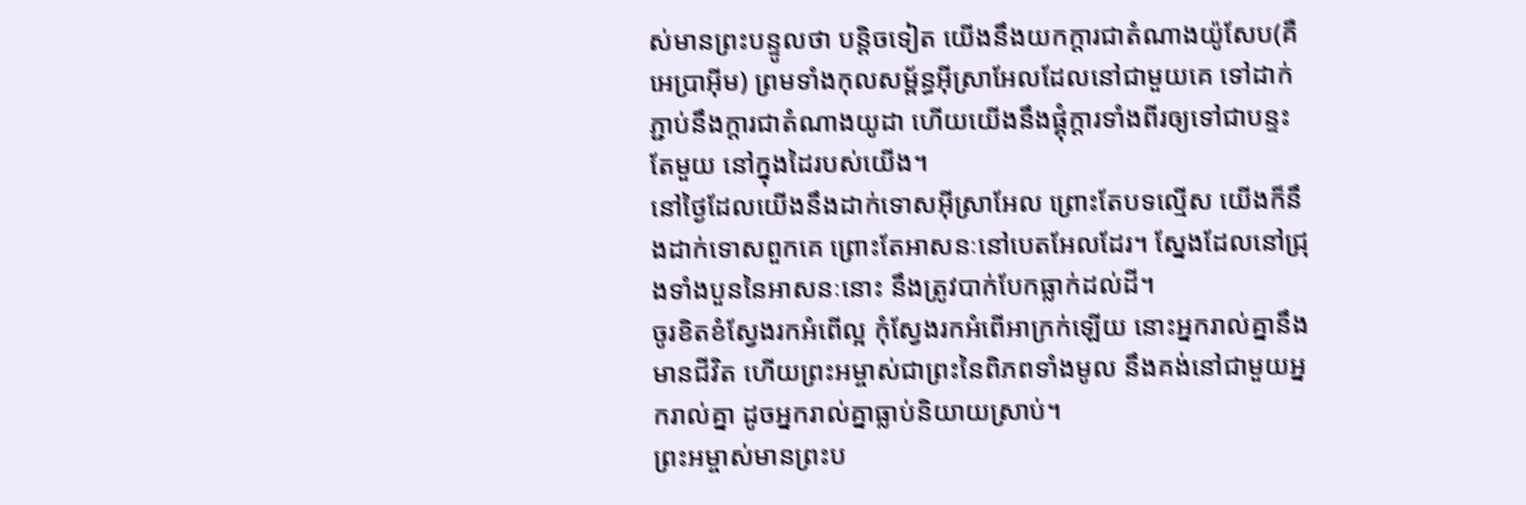ស់មានព្រះបន្ទូលថា បន្តិចទៀត យើងនឹងយកក្ដារជាតំណាងយ៉ូសែប(គឺអេប្រាអ៊ីម) ព្រមទាំងកុលសម្ព័ន្ធអ៊ីស្រាអែលដែលនៅជាមួយគេ ទៅដាក់ភ្ជាប់នឹងក្ដារជាតំណាងយូដា ហើយយើងនឹងផ្គុំក្ដារទាំងពីរឲ្យទៅជាបន្ទះតែមួយ នៅក្នុងដៃរបស់យើង។
នៅថ្ងៃដែលយើងនឹងដាក់ទោសអ៊ីស្រាអែល ព្រោះតែបទល្មើស យើងក៏នឹងដាក់ទោសពួកគេ ព្រោះតែអាសនៈនៅបេតអែលដែរ។ ស្នែងដែលនៅជ្រុងទាំងបួននៃអាសនៈនោះ នឹងត្រូវបាក់បែកធ្លាក់ដល់ដី។
ចូរខិតខំស្វែងរកអំពើល្អ កុំស្វែងរកអំពើអាក្រក់ឡើយ នោះអ្នករាល់គ្នានឹងមានជីវិត ហើយព្រះអម្ចាស់ជាព្រះនៃពិភពទាំងមូល នឹងគង់នៅជាមួយអ្នករាល់គ្នា ដូចអ្នករាល់គ្នាធ្លាប់និយាយស្រាប់។
ព្រះអម្ចាស់មានព្រះប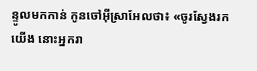ន្ទូលមកកាន់ កូនចៅអ៊ីស្រាអែលថា៖ «ចូរស្វែងរកយើង នោះអ្នករា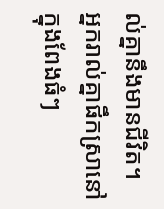ល់គ្នានឹងមានជីវិត។
អ្នករាល់គ្នាផឹកស្រានៅក្នុងពែងធំៗ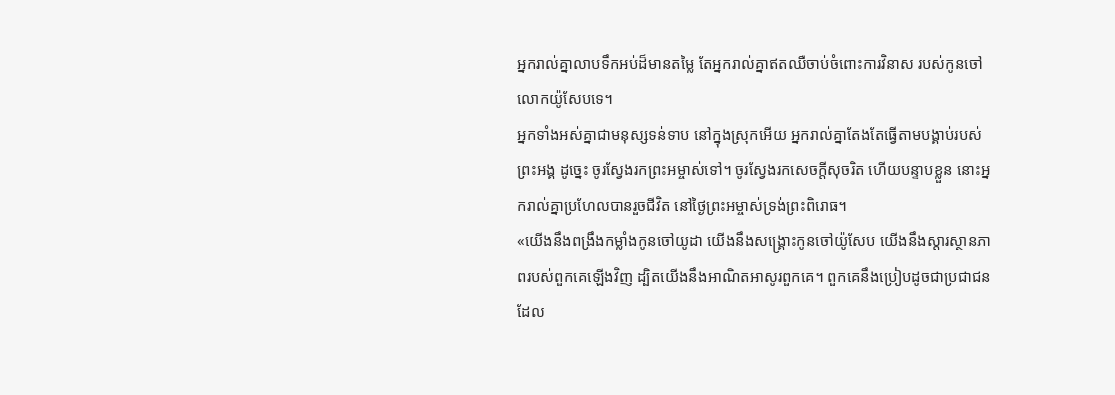អ្នករាល់គ្នាលាបទឹកអប់ដ៏មានតម្លៃ តែអ្នករាល់គ្នាឥតឈឺចាប់ចំពោះការវិនាស របស់កូនចៅលោកយ៉ូសែបទេ។
អ្នកទាំងអស់គ្នាជាមនុស្សទន់ទាប នៅក្នុងស្រុកអើយ អ្នករាល់គ្នាតែងតែធ្វើតាមបង្គាប់របស់ព្រះអង្គ ដូច្នេះ ចូរស្វែងរកព្រះអម្ចាស់ទៅ។ ចូរស្វែងរកសេចក្ដីសុចរិត ហើយបន្ទាបខ្លួន នោះអ្នករាល់គ្នាប្រហែលបានរួចជីវិត នៅថ្ងៃព្រះអម្ចាស់ទ្រង់ព្រះពិរោធ។
«យើងនឹងពង្រឹងកម្លាំងកូនចៅយូដា យើងនឹងសង្គ្រោះកូនចៅយ៉ូសែប យើងនឹងស្ដារស្ថានភាពរបស់ពួកគេឡើងវិញ ដ្បិតយើងនឹងអាណិតអាសូរពួកគេ។ ពួកគេនឹងប្រៀបដូចជាប្រជាជន ដែល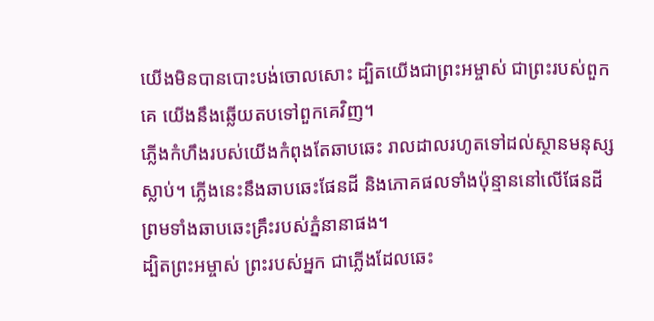យើងមិនបានបោះបង់ចោលសោះ ដ្បិតយើងជាព្រះអម្ចាស់ ជាព្រះរបស់ពួកគេ យើងនឹងឆ្លើយតបទៅពួកគេវិញ។
ភ្លើងកំហឹងរបស់យើងកំពុងតែឆាបឆេះ រាលដាលរហូតទៅដល់ស្ថានមនុស្សស្លាប់។ ភ្លើងនេះនឹងឆាបឆេះផែនដី និងភោគផលទាំងប៉ុន្មាននៅលើផែនដី ព្រមទាំងឆាបឆេះគ្រឹះរបស់ភ្នំនានាផង។
ដ្បិតព្រះអម្ចាស់ ព្រះរបស់អ្នក ជាភ្លើងដែលឆេះ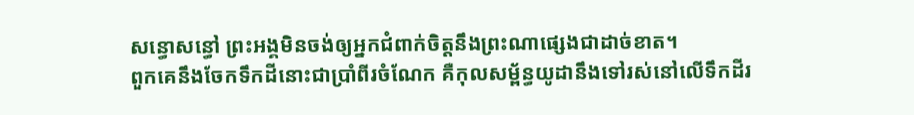សន្ធោសន្ធៅ ព្រះអង្គមិនចង់ឲ្យអ្នកជំពាក់ចិត្តនឹងព្រះណាផ្សេងជាដាច់ខាត។
ពួកគេនឹងចែកទឹកដីនោះជាប្រាំពីរចំណែក គឺកុលសម្ព័ន្ធយូដានឹងទៅរស់នៅលើទឹកដីរ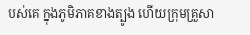បស់គេ ក្នុងភូមិភាគខាងត្បូង ហើយក្រុមគ្រួសា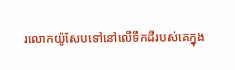រលោកយ៉ូសែបទៅនៅលើទឹកដីរបស់គេក្នុង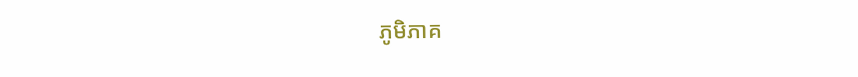ភូមិភាគ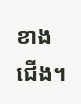ខាងជើង។